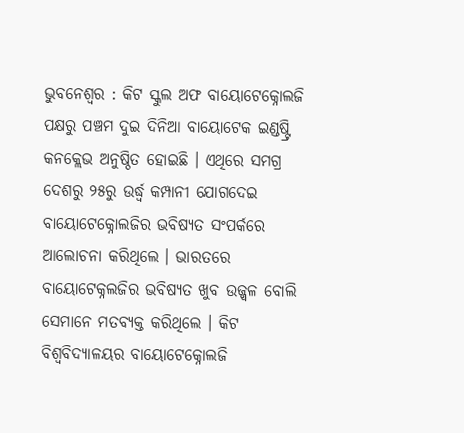ଭୁବନେଶ୍ବର : କିଟ ସ୍କୁଲ ଅଫ ବାୟୋଟେକ୍ନୋଲଜି ପକ୍ଷରୁ ପଞ୍ଚମ ଦୁଇ ଦିନିଆ ବାୟୋଟେକ ଇଣ୍ଡଷ୍ଟ୍ରି କନକ୍ଲେଭ ଅନୁଷ୍ଠିତ ହୋଇଛି । ଏଥିରେ ସମଗ୍ର ଦେଶରୁ ୨୫ରୁ ଉର୍ଦ୍ଧ୍ୱ କମ୍ପାନୀ ଯୋଗଦେଇ ବାୟୋଟେକ୍ନୋଲଜିର ଭବିଷ୍ୟତ ସଂପର୍କରେ ଆଲୋଚନା କରିଥିଲେ । ଭାରତରେ ବାୟୋଟେକ୍ନଲଜିର ଭବିଷ୍ୟତ ଖୁବ ଉଜ୍ଜ୍ୱଳ ବୋଲି ସେମାନେ ମତବ୍ୟକ୍ତ କରିଥିଲେ । କିଟ ବିଶ୍ୱବିଦ୍ୟାଳୟର ବାୟୋଟେକ୍ନୋଲଜି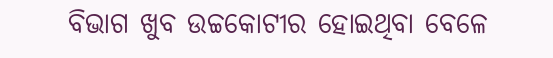ବିଭାଗ ଖୁବ ଉଚ୍ଚକୋଟୀର ହୋଇଥିବା ବେଳେ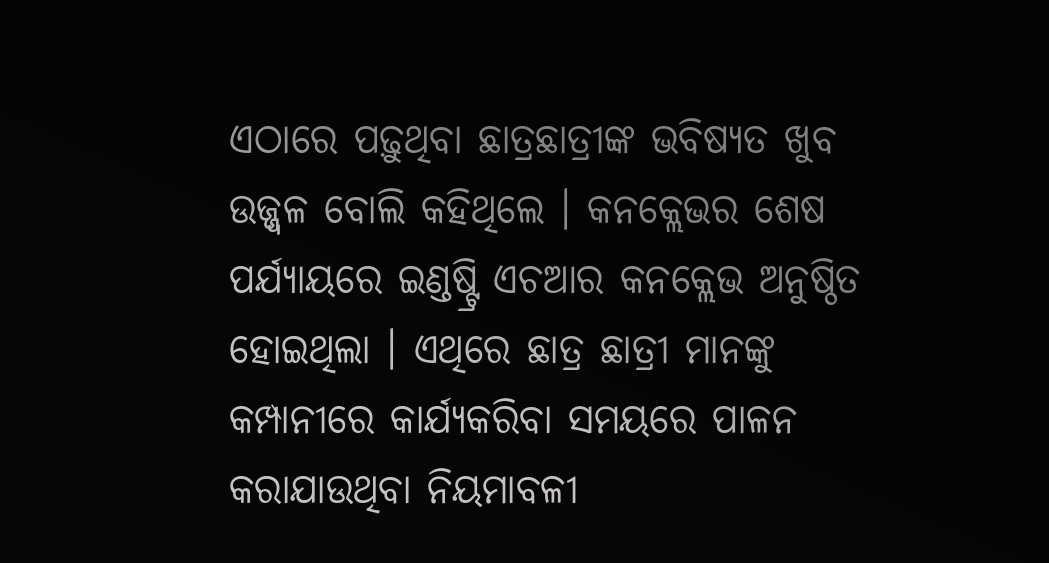ଏଠାରେ ପଢ଼ୁଥିବା ଛାତ୍ରଛାତ୍ରୀଙ୍କ ଭବିଷ୍ୟତ ଖୁବ ଉଜ୍ଜ୍ୱଳ ବୋଲି କହିଥିଲେ । କନକ୍ଲେଭର ଶେଷ ପର୍ଯ୍ୟାୟରେ ଇଣ୍ଡଷ୍ଟ୍ରି ଏଚଆର କନକ୍ଲେଭ ଅନୁଷ୍ଠିତ ହୋଇଥିଲା । ଏଥିରେ ଛାତ୍ର ଛାତ୍ରୀ ମାନଙ୍କୁ କମ୍ପାନୀରେ କାର୍ଯ୍ୟକରିବା ସମୟରେ ପାଳନ କରାଯାଉଥିବା ନିୟମାବଳୀ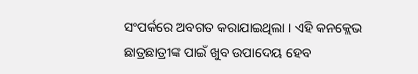ସଂପର୍କରେ ଅବଗତ କରାଯାଇଥିଲା । ଏହି କନକ୍ଲେଭ ଛାତ୍ରଛାତ୍ରୀଙ୍କ ପାଇଁ ଖୁବ ଉପାଦେୟ ହେବ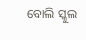ବୋଲି ସ୍କୁଲ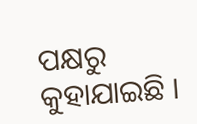ପକ୍ଷରୁ କୁହାଯାଇଛି ।